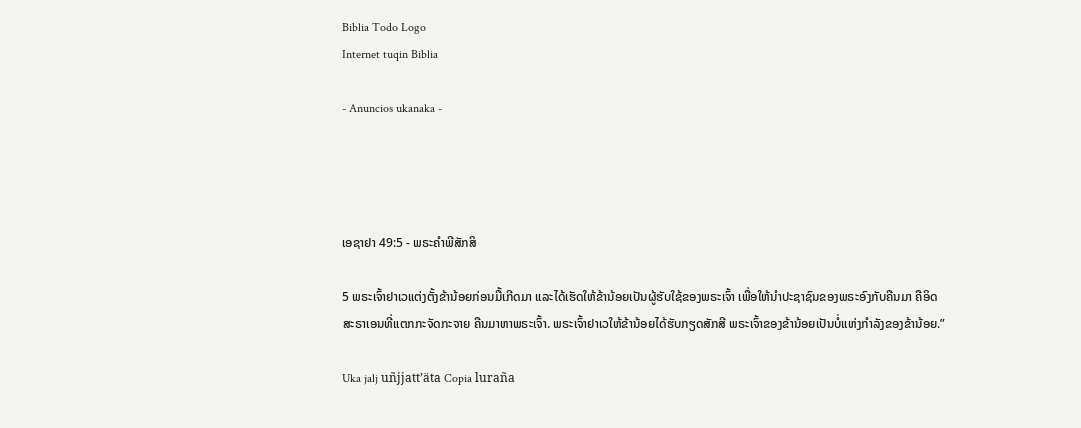Biblia Todo Logo
Internet tuqin Biblia

- Anuncios ukanaka -




ເອຊາຢາ 49:5 - ພຣະຄຳພີສັກສິ

5 ພຣະເຈົ້າຢາເວແຕ່ງຕັ້ງຂ້ານ້ອຍກ່ອນມື້ເກີດມາ ແລະໄດ້ເຮັດໃຫ້ຂ້ານ້ອຍເປັນຜູ້ຮັບໃຊ້ຂອງພຣະເຈົ້າ ເພື່ອໃຫ້ນຳປະຊາຊົນຂອງພຣະອົງກັບຄືນມາ ຄືອິດສະຣາເອນທີ່ແຕກກະຈັດກະຈາຍ ຄືນມາຫາພຣະເຈົ້າ. ພຣະເຈົ້າຢາເວໃຫ້ຂ້ານ້ອຍໄດ້ຮັບກຽດສັກສີ ພຣະເຈົ້າຂອງຂ້ານ້ອຍເປັນບໍ່ແຫ່ງກຳລັງຂອງຂ້ານ້ອຍ.”

Uka jalj uñjjattʼäta Copia luraña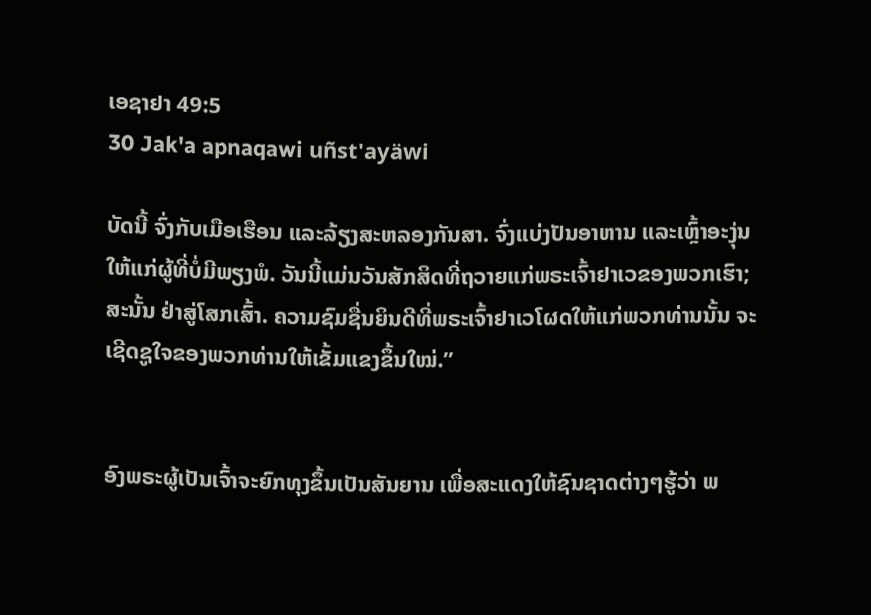ເອຊາຢາ 49:5
30 Jak'a apnaqawi uñst'ayäwi

ບັດນີ້ ຈົ່ງກັບເມືອເຮືອນ ແລະລ້ຽງສະຫລອງກັນສາ. ຈົ່ງແບ່ງປັນອາຫານ ແລະເຫຼົ້າອະງຸ່ນໃຫ້ແກ່ຜູ້ທີ່ບໍ່ມີພຽງພໍ. ວັນນີ້ແມ່ນວັນສັກສິດທີ່ຖວາຍແກ່ພຣະເຈົ້າຢາເວຂອງພວກເຮົາ; ສະນັ້ນ ຢ່າສູ່ໂສກເສົ້າ. ຄວາມຊົມຊື່ນຍິນດີທີ່ພຣະເຈົ້າຢາເວໂຜດໃຫ້ແກ່ພວກທ່ານນັ້ນ ຈະເຊີດຊູໃຈຂອງພວກທ່ານໃຫ້ເຂັ້ມແຂງຂຶ້ນໃໝ່.”


ອົງພຣະຜູ້ເປັນເຈົ້າຈະຍົກທຸງຂຶ້ນເປັນສັນຍານ ເພື່ອສະແດງໃຫ້ຊົນຊາດຕ່າງໆຮູ້ວ່າ ພ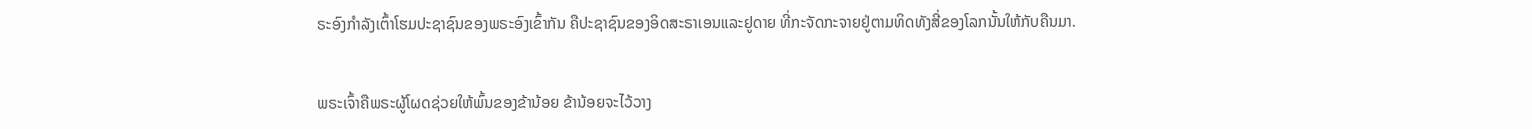ຣະອົງກຳລັງເຕົ້າໂຮມປະຊາຊົນຂອງພຣະອົງເຂົ້າກັນ ຄືປະຊາຊົນຂອງອິດສະຣາເອນແລະຢູດາຍ ທີ່ກະຈັດກະຈາຍຢູ່ຕາມທິດທັງສີ່ຂອງໂລກນັ້ນໃຫ້ກັບຄືນມາ.


ພຣະເຈົ້າຄືພຣະຜູ້ໂຜດຊ່ວຍໃຫ້ພົ້ນຂອງຂ້ານ້ອຍ ຂ້ານ້ອຍຈະໄວ້ວາງ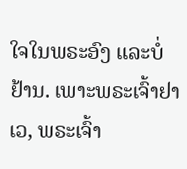ໃຈໃນພຣະອົງ ແລະບໍ່ຢ້ານ. ເພາະພຣະເຈົ້າຢາເວ, ພຣະເຈົ້າ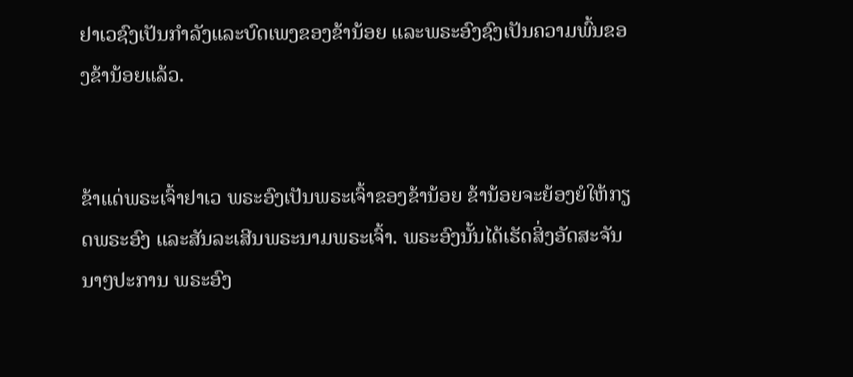ຢາເວຊົງເປັນກຳລັງແລະບົດເພງຂອງຂ້ານ້ອຍ ແລະພຣະອົງຊົງເປັນຄວາມພົ້ນຂອງຂ້ານ້ອຍແລ້ວ.


ຂ້າແດ່ພຣະເຈົ້າຢາເວ ພຣະອົງເປັນພຣະເຈົ້າຂອງຂ້ານ້ອຍ ຂ້ານ້ອຍຈະຍ້ອງຍໍໃຫ້ກຽດພຣະອົງ ແລະສັນລະເສີນພຣະນາມພຣະເຈົ້າ. ພຣະອົງນັ້ນໄດ້ເຮັດສິ່ງອັດສະຈັນນາໆປະການ ພຣະອົງ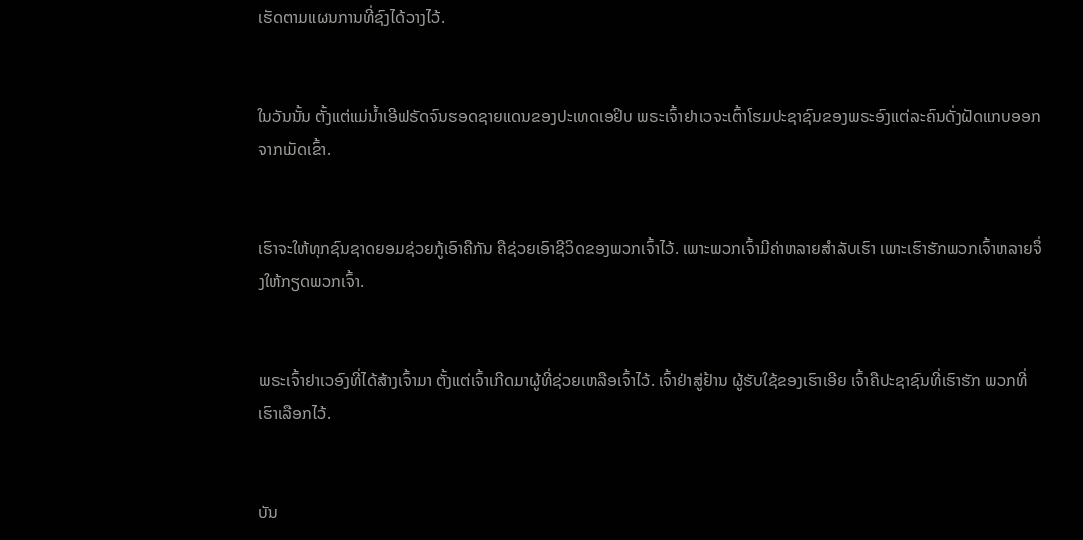ເຮັດຕາມແຜນການທີ່ຊົງໄດ້ວາງໄວ້.


ໃນວັນນັ້ນ ຕັ້ງແຕ່ແມ່ນໍ້າເອີຟຣັດຈົນຮອດຊາຍແດນຂອງປະເທດເອຢິບ ພຣະເຈົ້າຢາເວຈະເຕົ້າໂຮມປະຊາຊົນຂອງພຣະອົງແຕ່ລະຄົນດັ່ງຝັດແກບອອກຈາກເມັດເຂົ້າ.


ເຮົາຈະໃຫ້ທຸກຊົນຊາດຍອມຊ່ວຍກູ້ເອົາຄືກັນ ຄືຊ່ວຍເອົາຊີວິດຂອງພວກເຈົ້າໄວ້. ເພາະພວກເຈົ້າມີຄ່າຫລາຍສຳລັບເຮົາ ເພາະເຮົາຮັກພວກເຈົ້າຫລາຍຈຶ່ງໃຫ້ກຽດພວກເຈົ້າ.


ພຣະເຈົ້າຢາເວອົງທີ່ໄດ້ສ້າງເຈົ້າມາ ຕັ້ງແຕ່ເຈົ້າເກີດມາຜູ້ທີ່ຊ່ວຍເຫລືອເຈົ້າໄວ້. ເຈົ້າຢ່າສູ່ຢ້ານ ຜູ້ຮັບໃຊ້ຂອງເຮົາເອີຍ ເຈົ້າຄືປະຊາຊົນທີ່ເຮົາຮັກ ພວກທີ່ເຮົາເລືອກໄວ້.


ບັນ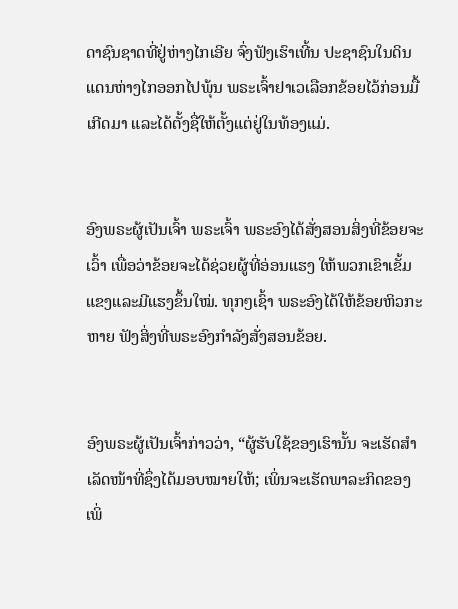ດາຊົນຊາດທີ່ຢູ່ຫ່າງໄກເອີຍ ຈົ່ງຟັງເຮົາເທີ້ນ ປະຊາຊົນໃນດິນແດນຫ່າງໄກອອກໄປພຸ້ນ ພຣະເຈົ້າຢາເວເລືອກຂ້ອຍໄວ້ກ່ອນມື້ເກີດມາ ແລະໄດ້ຕັ້ງຊື່ໃຫ້ຕັ້ງແຕ່ຢູ່ໃນທ້ອງແມ່.


ອົງພຣະຜູ້ເປັນເຈົ້າ ພຣະເຈົ້າ ພຣະອົງໄດ້ສັ່ງສອນສິ່ງທີ່ຂ້ອຍຈະເວົ້າ ເພື່ອວ່າຂ້ອຍຈະໄດ້ຊ່ວຍຜູ້ທີ່ອ່ອນແຮງ ໃຫ້ພວກເຂົາເຂັ້ມແຂງແລະມີແຮງຂຶ້ນໃໝ່. ທຸກໆເຊົ້າ ພຣະອົງໄດ້ໃຫ້ຂ້ອຍຫິວກະຫາຍ ຟັງສິ່ງທີ່ພຣະອົງກຳລັງສັ່ງສອນຂ້ອຍ.


ອົງພຣະຜູ້ເປັນເຈົ້າກ່າວວ່າ, “ຜູ້ຮັບໃຊ້ຂອງເຮົານັ້ນ ຈະເຮັດສຳເລັດໜ້າທີ່ຊຶ່ງໄດ້ມອບໝາຍໃຫ້; ເພິ່ນຈະເຮັດພາລະກິດຂອງເພິ່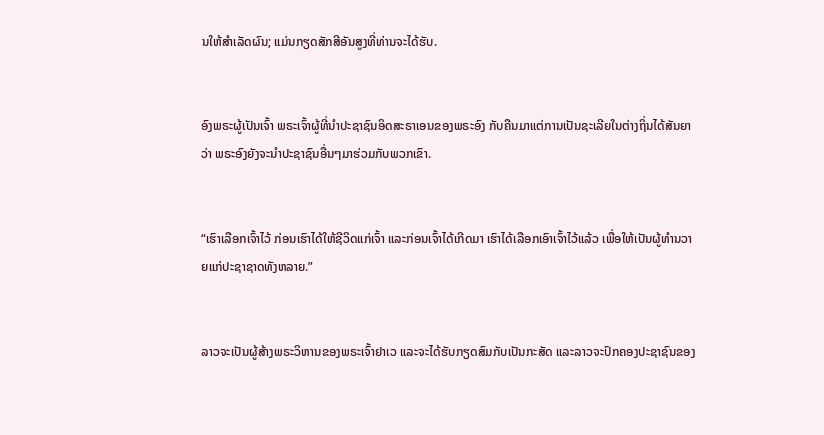ນໃຫ້ສຳເລັດຜົນ; ແມ່ນກຽດສັກສີອັນສູງທີ່ທ່ານຈະໄດ້ຮັບ.


ອົງພຣະຜູ້ເປັນເຈົ້າ ພຣະເຈົ້າຜູ້ທີ່ນຳປະຊາຊົນອິດສະຣາເອນຂອງພຣະອົງ ກັບຄືນມາແຕ່ການເປັນຊະເລີຍໃນຕ່າງຖິ່ນໄດ້ສັນຍາວ່າ ພຣະອົງຍັງຈະນຳປະຊາຊົນອື່ນໆມາຮ່ວມກັບພວກເຂົາ.


“ເຮົາເລືອກເຈົ້າໄວ້ ກ່ອນເຮົາໄດ້ໃຫ້ຊີວິດແກ່ເຈົ້າ ແລະກ່ອນເຈົ້າໄດ້ເກີດມາ ເຮົາໄດ້ເລືອກເອົາເຈົ້າໄວ້ແລ້ວ ເພື່ອໃຫ້ເປັນຜູ້ທຳນວາຍແກ່ປະຊາຊາດທັງຫລາຍ.”


ລາວຈະເປັນຜູ້ສ້າງພຣະວິຫານຂອງພຣະເຈົ້າຢາເວ ແລະຈະໄດ້ຮັບກຽດສົມກັບເປັນກະສັດ ແລະລາວຈະປົກຄອງປະຊາຊົນຂອງ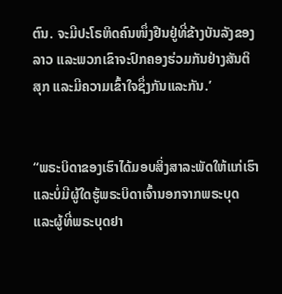ຕົນ. ຈະມີປະໂຣຫິດຄົນໜຶ່ງຢືນຢູ່ທີ່ຂ້າງບັນລັງຂອງລາວ ແລະພວກເຂົາຈະປົກຄອງຮ່ວມກັນຢ່າງສັນຕິສຸກ ແລະມີຄວາມເຂົ້າໃຈຊຶ່ງກັນແລະກັນ.’


“ພຣະບິດາຂອງເຮົາໄດ້ມອບສິ່ງສາລະພັດໃຫ້ແກ່ເຮົາ ແລະບໍ່ມີຜູ້ໃດຮູ້ພຣະບິດາເຈົ້ານອກຈາກພຣະບຸດ ແລະຜູ້ທີ່ພຣະບຸດຢາ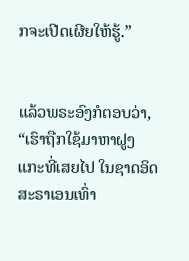ກຈະເປີດເຜີຍໃຫ້ຮູ້.”


ແລ້ວພຣະອົງກໍຕອບວ່າ, “ເຮົາຖືກໃຊ້ມາຫາຝູງແກະທີ່ເສຍໄປ ໃນຊາດອິດສະຣາເອນເທົ່າ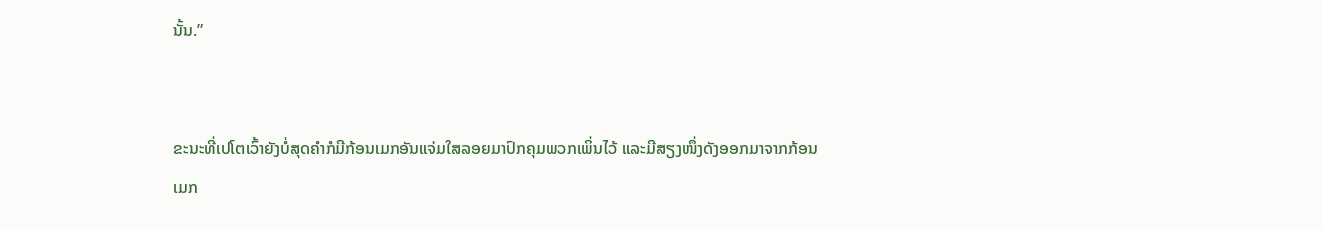ນັ້ນ.”


ຂະນະທີ່ເປໂຕເວົ້າຍັງບໍ່ສຸດຄຳກໍມີກ້ອນເມກອັນແຈ່ມໃສລອຍມາປົກຄຸມພວກເພິ່ນໄວ້ ແລະມີສຽງໜຶ່ງດັງອອກມາຈາກກ້ອນເມກ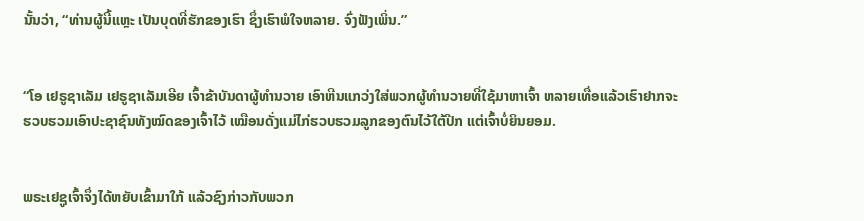ນັ້ນວ່າ, “ທ່ານຜູ້ນີ້ແຫຼະ ເປັນບຸດທີ່ຮັກຂອງເຮົາ ຊຶ່ງເຮົາພໍໃຈຫລາຍ. ຈົ່ງຟັງເພິ່ນ.”


“ໂອ ເຢຣູຊາເລັມ ເຢຣູຊາເລັມເອີຍ ເຈົ້າຂ້າບັນດາຜູ້ທຳນວາຍ ເອົາຫີນແກວ່ງໃສ່ພວກຜູ້ທຳນວາຍທີ່ໃຊ້ມາຫາເຈົ້າ ຫລາຍເທື່ອແລ້ວເຮົາຢາກຈະຮວບຮວມເອົາປະຊາຊົນທັງໝົດຂອງເຈົ້າໄວ້ ເໝືອນດັ່ງແມ່ໄກ່ຮວບຮວມລູກຂອງຕົນໄວ້ໃຕ້ປີກ ແຕ່ເຈົ້າບໍ່ຍິນຍອມ.


ພຣະເຢຊູເຈົ້າຈຶ່ງໄດ້ຫຍັບເຂົ້າມາໃກ້ ແລ້ວຊົງກ່າວກັບພວກ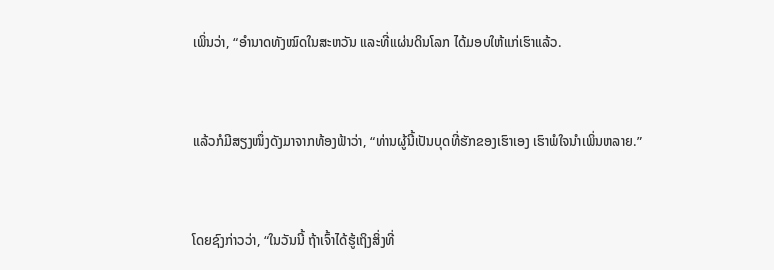ເພິ່ນວ່າ, “ອຳນາດທັງໝົດໃນສະຫວັນ ແລະທີ່ແຜ່ນດິນໂລກ ໄດ້ມອບໃຫ້ແກ່ເຮົາແລ້ວ.


ແລ້ວກໍມີສຽງໜຶ່ງດັງມາຈາກທ້ອງຟ້າວ່າ, “ທ່ານຜູ້ນີ້ເປັນບຸດທີ່ຮັກຂອງເຮົາເອງ ເຮົາພໍໃຈນຳເພິ່ນຫລາຍ.”


ໂດຍຊົງກ່າວວ່າ, “ໃນວັນນີ້ ຖ້າເຈົ້າໄດ້ຮູ້ເຖິງສິ່ງທີ່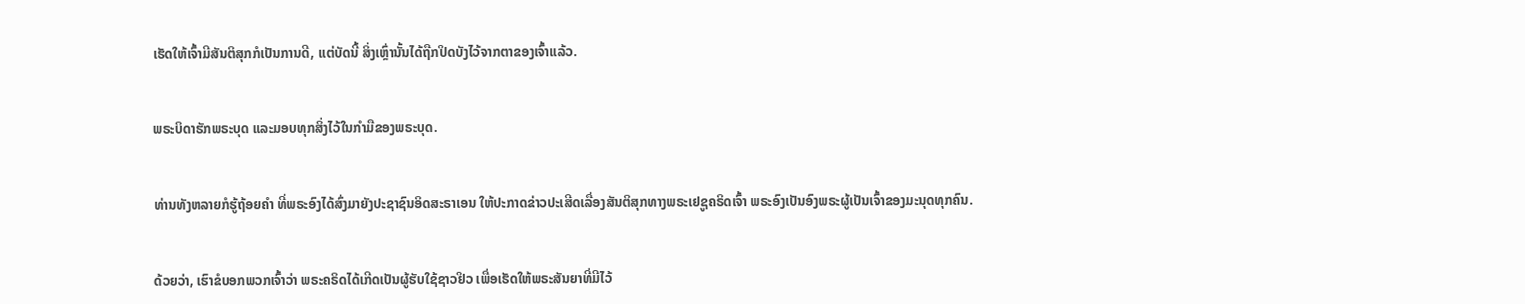ເຮັດໃຫ້ເຈົ້າມີສັນຕິສຸກກໍເປັນການດີ, ແຕ່ບັດນີ້ ສິ່ງເຫຼົ່ານັ້ນໄດ້ຖືກປິດບັງໄວ້ຈາກຕາຂອງເຈົ້າແລ້ວ.


ພຣະບິດາຮັກພຣະບຸດ ແລະມອບທຸກສິ່ງໄວ້ໃນກຳມືຂອງພຣະບຸດ.


ທ່ານທັງຫລາຍກໍຮູ້ຖ້ອຍຄຳ ທີ່ພຣະອົງໄດ້ສົ່ງມາຍັງປະຊາຊົນອິດສະຣາເອນ ໃຫ້ປະກາດຂ່າວປະເສີດເລື່ອງສັນຕິສຸກທາງພຣະເຢຊູຄຣິດເຈົ້າ ພຣະອົງເປັນອົງພຣະຜູ້ເປັນເຈົ້າຂອງມະນຸດທຸກຄົນ.


ດ້ວຍວ່າ, ເຮົາຂໍບອກພວກເຈົ້າວ່າ ພຣະຄຣິດໄດ້ເກີດເປັນຜູ້ຮັບໃຊ້ຊາວຢິວ ເພື່ອເຮັດໃຫ້ພຣະສັນຍາທີ່ມີໄວ້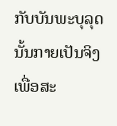ກັບບັນພະບຸລຸດນັ້ນກາຍເປັນຈິງ ເພື່ອສະ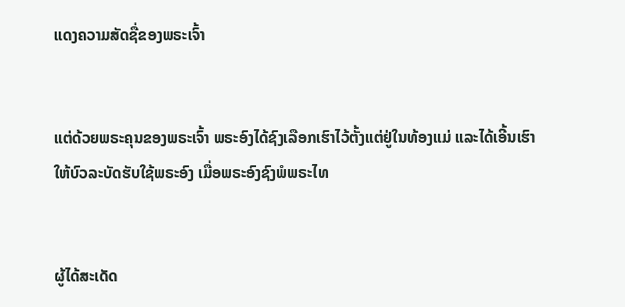ແດງຄວາມສັດຊື່ຂອງພຣະເຈົ້າ


ແຕ່ດ້ວຍພຣະຄຸນຂອງພຣະເຈົ້າ ພຣະອົງໄດ້ຊົງເລືອກເຮົາໄວ້ຕັ້ງແຕ່ຢູ່ໃນທ້ອງແມ່ ແລະໄດ້ເອີ້ນເຮົາໃຫ້ບົວລະບັດຮັບໃຊ້ພຣະອົງ ເມື່ອພຣະອົງຊົງພໍພຣະໄທ


ຜູ້ໄດ້ສະເດັດ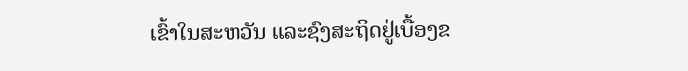ເຂົ້າໃນສະຫວັນ ແລະຊົງສະຖິດຢູ່ເບື້ອງຂ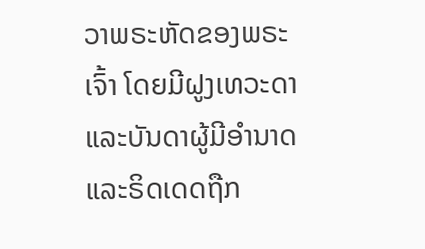ວາພຣະຫັດຂອງພຣະເຈົ້າ ໂດຍມີຝູງເທວະດາແລະບັນດາຜູ້ມີອຳນາດ ແລະຣິດເດດຖືກ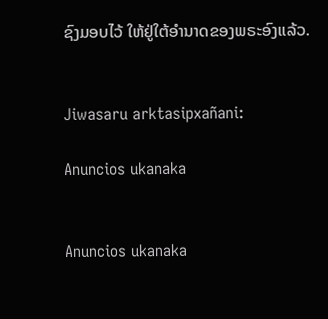ຊົງມອບໄວ້ ໃຫ້ຢູ່ໃຕ້ອຳນາດຂອງພຣະອົງແລ້ວ.


Jiwasaru arktasipxañani:

Anuncios ukanaka


Anuncios ukanaka